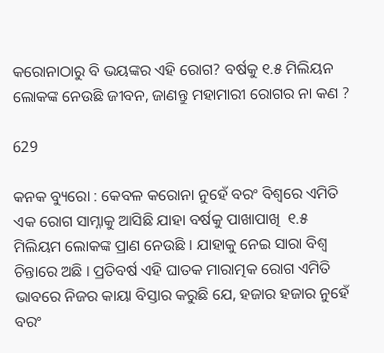କରୋନାଠାରୁ ବି ଭୟଙ୍କର ଏହି ରୋଗ? ବର୍ଷକୁ ୧.୫ ମିଲିୟନ ଲୋକଙ୍କ ନେଉଛି ଜୀବନ, ଜାଣନ୍ତୁ ମହାମାରୀ ରୋଗର ନା କଣ ?

629

କନକ ବ୍ୟୁରୋ : କେବଳ କରୋନା ନୁହେଁ ବରଂ ବିଶ୍ୱରେ ଏମିତି ଏକ ରୋଗ ସାମ୍ନାକୁ ଆସିଛି ଯାହା ବର୍ଷକୁ ପାଖାପାଖି  ୧.୫ ମିଲିୟମ ଲୋକଙ୍କ ପ୍ରାଣ ନେଉଛି । ଯାହାକୁ ନେଇ ସାରା ବିଶ୍ୱ ଚିନ୍ତାରେ ଅଛି । ପ୍ରତିବର୍ଷ ଏହି ଘାତକ ମାରାତ୍ମକ ରୋଗ ଏମିତି ଭାବରେ ନିଜର କାୟା ବିସ୍ତାର କରୁଛି ଯେ, ହଜାର ହଜାର ନୁହେଁ ବରଂ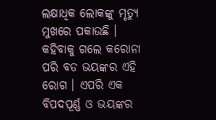ଲକ୍ଷାଧିକ ଲୋକଙ୍କୁ ମୃତ୍ୟୁ ମୁଖରେ ପକାଉଛି । କହିବାକୁ ଗଲେ କରୋନା ପରି ବଡ ଭୟଙ୍କର ଏହି ରୋଗ । ଏପରି ଏକ ବିପଦପୂର୍ଣ୍ଣ ଓ ଭୟଙ୍କର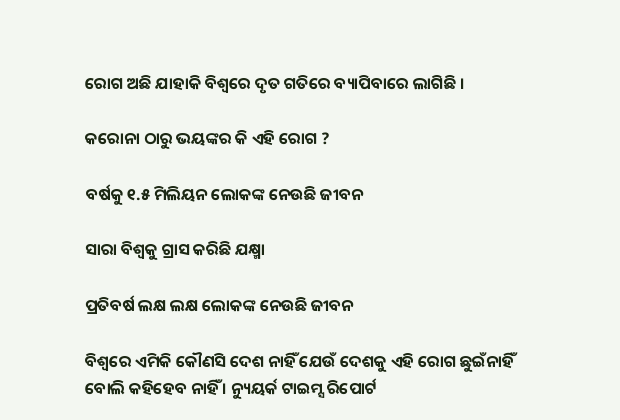ରୋଗ ଅଛି ଯାହାକି ବିଶ୍ୱରେ ଦୃତ ଗତିରେ ବ୍ୟାପିବାରେ ଲାଗିଛି ।

କରୋନା ଠାରୁ ଭୟଙ୍କର କି ଏହି ରୋଗ ?

ବର୍ଷକୁ ୧.୫ ମିଲିୟନ ଲୋକଙ୍କ ନେଉଛି ଜୀବନ

ସାରା ବିଶ୍ୱକୁ ଗ୍ରାସ କରିଛି ଯକ୍ଷ୍ମା

ପ୍ରତିବର୍ଷ ଲକ୍ଷ ଲକ୍ଷ ଲୋକଙ୍କ ନେଉଛି ଜୀବନ

ବିଶ୍ୱରେ ଏମିକି କୌଣସି ଦେଶ ନାହିଁ ଯେଉଁ ଦେଶକୁ ଏହି ରୋଗ ଛୁଇଁନାହିଁ ବୋଲି କହିହେବ ନାହିଁ । ନ୍ୟୁୟର୍କ ଟାଇମ୍ସ ରିପୋର୍ଟ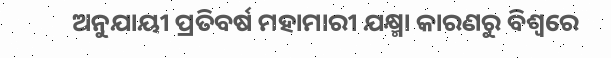ଅନୁଯାୟୀ ପ୍ରତିବର୍ଷ ମହାମାରୀ ଯକ୍ଷ୍ମା କାରଣରୁ ବିଶ୍ୱରେ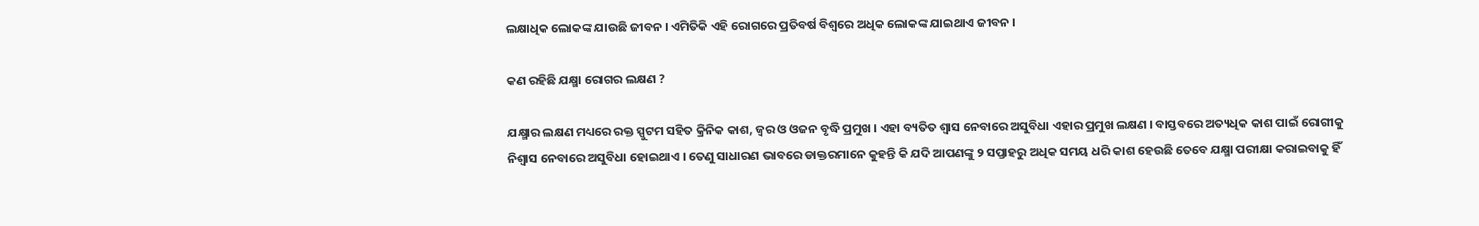ଲକ୍ଷାଧିକ ଲୋକଙ୍କ ଯାଉଛି ଜୀବନ । ଏମିତିକି ଏହି ରୋଗରେ ପ୍ରତିବର୍ଷ ବିଶ୍ୱରେ ଅଧିକ ଲୋକଙ୍କ ଯାଇଥାଏ ଜୀବନ ।

କଣ ରହିଛି ଯକ୍ଷ୍ମା ରୋଗର ଲକ୍ଷଣ ?

ଯକ୍ଷ୍ମାର ଲକ୍ଷଣ ମଧ୍ୟରେ ରକ୍ତ ସ୍ପୁଟମ ସହିତ କ୍ରିନିକ କାଶ, ଜ୍ୱର ଓ ଓଜନ ବୃଦ୍ଧି ପ୍ରମୁଖ । ଏହା ବ୍ୟତିତ ଶ୍ୱାସ ନେବାରେ ଅସୁବିଧା ଏହାର ପ୍ରମୁଖ ଲକ୍ଷଣ । ବାସ୍ତବରେ ଅତ୍ୟଧିକ କାଶ ପାଇଁ ରୋଗୀକୁ  ନିଶ୍ୱାସ ନେବାରେ ଅସୁବିଧା ହୋଇଥାଏ । ତେଣୁ ସାଧାରଣ ଭାବରେ ଡାକ୍ତରମାନେ କୁହନ୍ତି କି ଯଦି ଆପଣଙ୍କୁ ୨ ସପ୍ତାହରୁ ଅଧିକ ସମୟ ଧରି କାଶ ହେଉଛି ତେବେ ଯକ୍ଷ୍ମା ପରୀକ୍ଷା କରାଇବାକୁ ହିଁ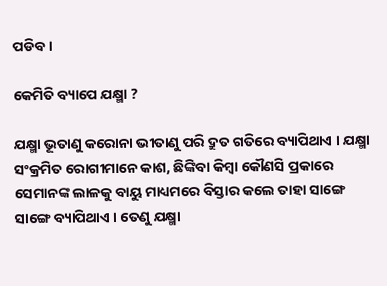ପଡିବ ।

କେମିତି ବ୍ୟାପେ ଯକ୍ଷ୍ମା ?

ଯକ୍ଷ୍ମା ଭୂତାଣୁ କରୋନା ଭୀତାଣୁ ପରି ଦ୍ରୁତ ଗତିରେ ବ୍ୟାପିଥାଏ । ଯକ୍ଷ୍ମା ସଂକ୍ରମିତ ରୋଗୀମାନେ କାଶ, ଛିଙ୍କିବା କିମ୍ବା କୌଣସି ପ୍ରକାରେ ସେମାନଙ୍କ ଲାଳକୁ ବାୟୁ ମାଧ୍ୟମରେ ବିସ୍ତାର କଲେ ତାହା ସାଙ୍ଗେ ସାଙ୍ଗେ ବ୍ୟାପିଥାଏ । ତେଣୁ ଯକ୍ଷ୍ମା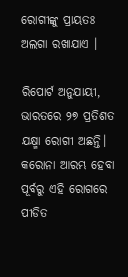ରୋଗୀଙ୍କୁ ପ୍ରାୟତଃ ଅଲଗା ରଖାଯାଏ ।

ରିପୋର୍ଟ ଅନୁଯାୟୀ, ଭାରତରେ ୨୭ ପ୍ରତିଶତ  ଯକ୍ଷ୍ମା ରୋଗୀ ଅଛନ୍ତି। କରୋନା ଆରମ୍ଭ ହେବା ପୂର୍ବରୁ ଏହି ରୋଗରେ ପୀଡିତ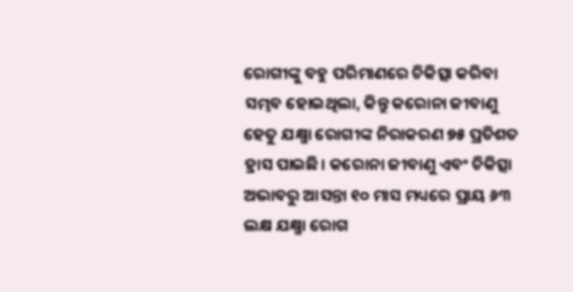ରୋଗୀଙ୍କୁ ବହୁ ପରିମାଣରେ ଚିକିତ୍ସା କରିବା ସମ୍ଭବ ହୋଇଥିଲା, କିନ୍ତୁ କରୋନା ଜୀବାଣୁ ହେତୁ ଯକ୍ଷ୍ମା ରୋଗୀଙ୍କ ନିରାକରଣ ୭୫ ପ୍ରତିଶତ ହ୍ରାସ ପାଇଛି। କରୋନା ଜୀବାଣୁ ଏବଂ ଚିକିତ୍ସା ଅଭାବରୁ ଆସନ୍ତା ୧୦ ମାସ ମଧ୍ୟରେ ପ୍ରାୟ ୬୩  ଲକ୍ଷ ଯକ୍ଷ୍ମା ରୋଗ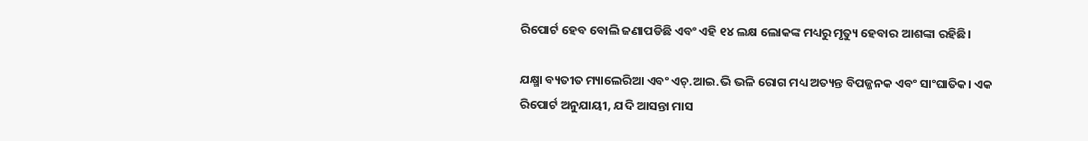ରିପୋର୍ଟ ହେବ ବୋଲି ଜଣାପଡିଛି ଏବଂ ଏହି ୧୪ ଲକ୍ଷ ଲୋକଙ୍କ ମଧ୍ୟରୁ ମୃତ୍ୟୁ ହେବାର ଆଶଙ୍କା ରହିଛି।

ଯକ୍ଷ୍ମା ବ୍ୟତୀତ ମ୍ୟାଲେରିଆ ଏବଂ ଏଚ୍.ଆଇ.ଭି ଭଳି ରୋଗ ମଧ୍ୟ ଅତ୍ୟନ୍ତ ବିପଜ୍ଜନକ ଏବଂ ସାଂଘାତିକ। ଏକ ରିପୋର୍ଟ ଅନୁଯାୟୀ, ଯଦି ଆସନ୍ତା ମାସ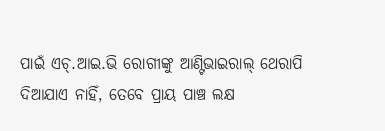ପାଇଁ ଏଚ୍.ଆଇ.ଭି ରୋଗୀଙ୍କୁ ଆଣ୍ଟିଭାଇରାଲ୍ ଥେରାପି ଦିଆଯାଏ ନାହିଁ, ତେବେ ପ୍ରାୟ ପାଞ୍ଚ ଲକ୍ଷ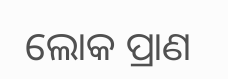ଲୋକ ପ୍ରାଣ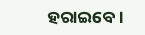ହରାଇବେ ।